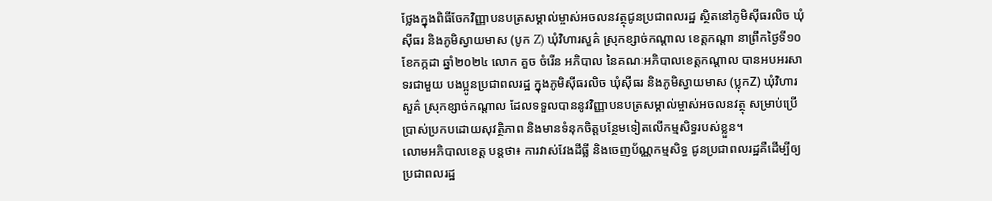ថ្លែងក្នុងពិធីចែកវិញ្ញាបនបត្រសម្គាល់ម្ចាស់អចលនវត្ថុជូនប្រជាពលរដ្ឋ ស្ថិតនៅភូមិស៊ីធរលិច ឃុំស៊ីធរ និងភូមិស្វាយមាស (បូក Z) ឃុំវិហារសួគ៌ ស្រុកខ្សាច់កណ្តាល ខេត្តកណ្តា នាព្រឹកថ្ងៃទី១០ ខែកក្កដា ឆ្នាំ២០២៤ លោក គួច ចំរើន អភិបាល នៃគណៈអភិបាលខេត្តកណ្ដាល បានអបអរសាទរជាមួយ បងប្អូនប្រជាពលរដ្ឋ ក្នុងភូមិស៊ីធរលិច ឃុំស៊ីធរ និងភូមិស្វាយមាស (ប្លុកZ) ឃុំវិហារសួគ៌ ស្រុកខ្សាច់កណ្តាល ដែលទទួលបាននូវវិញ្ញាបនបត្រសម្គាល់ម្ចាស់អចលនវត្ថុ សម្រាប់ប្រើប្រាស់ប្រកបដោយសុវត្ថិភាព និងមានទំនុកចិត្តបន្ថែមទៀតលើកម្មសិទ្ធរបស់ខ្លួន។
លោមអភិបាលខេត្ត បន្តថា៖ ការវាស់វែងដីធ្លី និងចេញប័ណ្ណកម្មសិទ្ធ ជូនប្រជាពលរដ្ឋគឺដើម្បីឲ្យប្រជាពលរដ្ឋ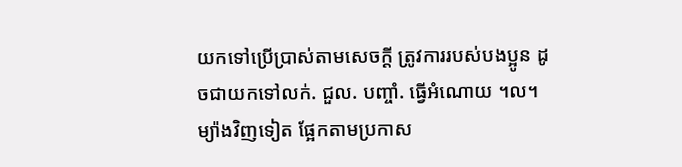យកទៅប្រើប្រាស់តាមសេចក្តី ត្រូវការរបស់បងប្អូន ដូចជាយកទៅលក់. ជួល. បញ្ចាំ. ធ្វើអំណោយ ។ល។ ម្យ៉ាងវិញទៀត ផ្អែកតាមប្រកាស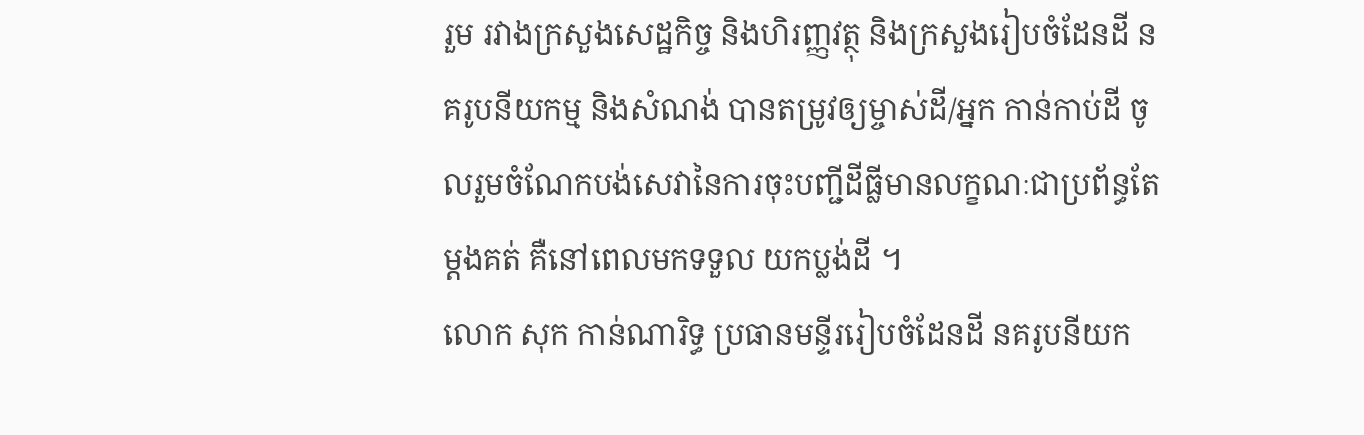រួម រវាងក្រសួងសេដ្ឋកិច្ច និងហិរញ្ញវត្ថុ និងក្រសួងរៀបចំដែនដី នគរូបនីយកម្ម និងសំណង់ បានតម្រូវឲ្យម្ចាស់ដី/អ្នក កាន់កាប់ដី ចូលរួមចំណែកបង់សេវានៃការចុះបញ្ជីដីធ្លីមានលក្ខណៈជាប្រព័ន្ធតែម្តងគត់ គឺនៅពេលមកទទួល យកប្លង់ដី ។
លោក សុក កាន់ណារិទ្ធ ប្រធានមន្ទីររៀបចំដែនដី នគរូបនីយក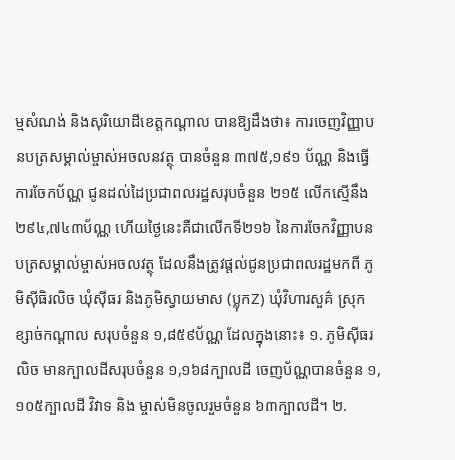ម្មសំណង់ និងសុរិយោដីខេត្តកណ្ដាល បានឱ្យដឹងថា៖ ការចេញវិញ្ញាបនបត្រសម្គាល់ម្ចាស់អចលនវត្ថុ បានចំនួន ៣៧៥,១៩១ ប័ណ្ណ និងធ្វើការចែកប័ណ្ណ ជូនដល់ដៃប្រជាពលរដ្ឋសរុបចំនួន ២១៥ លើកស្មើនឹង ២៩៤,៧៤៣ប័ណ្ណ ហើយថ្ងៃនេះគឺជាលើកទី២១៦ នៃការចែកវិញ្ញាបនបត្រសម្គាល់ម្ចាស់អចលវត្ថុ ដែលនឹងត្រូវផ្តល់ជូនប្រជាពលរដ្ឋមកពី ភូមិស៊ីធិរលិច ឃុំស៊ីធរ និងភូមិស្វាយមាស (ប្លុកZ) ឃុំវិហារសួគ៌ ស្រុកខ្សាច់កណ្តាល សរុបចំនួន ១,៨៥៩ប័ណ្ណ ដែលក្នុងនោះ៖ ១. ភូមិស៊ីធរលិច មានក្បាលដីសរុបចំនួន ១,១៦៨ក្បាលដី ចេញប័ណ្ណបានចំនួន ១,១០៥ក្បាលដី វិវាទ និង ម្ចាស់មិនចូលរួមចំនួន ៦៣ក្បាលដី។ ២.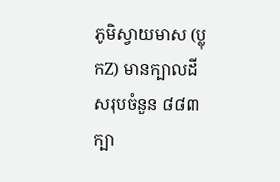ភូមិស្វាយមាស (ប្លុកZ) មានក្បាលដីសរុបចំនួន ៨៨៣ក្បា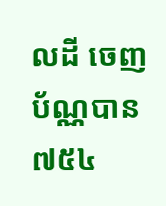លដី ចេញប័ណ្ណបាន ៧៥៤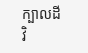ក្បាលដី វិ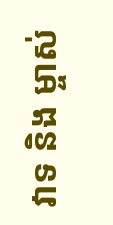វាទ និង ម្ចាស់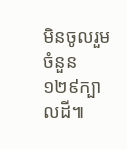មិនចូលរួមចំនួន ១២៩ក្បាលដី៕